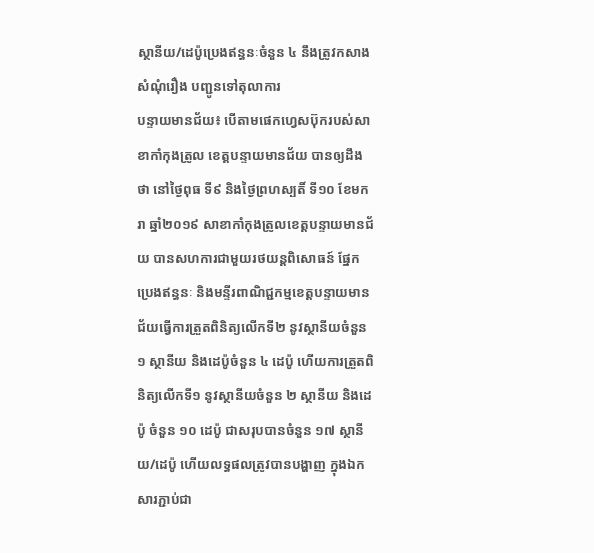ស្ថានីយ/ដេប៉ូប្រេងឥន្ធនៈចំនួន ៤ នឹងត្រូវកសាងសំណុំរឿង បញ្ជូនទៅតុលាការ
បន្ទាយមានជ័យ៖ បើតាមផេកហ្វេសប៊ុករបស់សាខាកាំកុងត្រូល ខេត្តបន្ទាយមានជ័យ បានឲ្យដឹងថា នៅថ្ងៃពុធ ទី៩ និងថ្ងៃព្រហស្បតិ៍ ទី១០ ខែមករា ឆ្នាំ២០១៩ សាខាកាំកុងត្រូលខេត្តបន្ទាយមានជ័យ បានសហការជាមួយរថយន្តពិសោធន៍ ផ្នែកប្រេងឥន្ធនៈ និងមន្ទីរពាណិជ្ជកម្មខេត្តបន្ទាយមានជ័យធ្វើការត្រួតពិនិត្យលើកទី២ នូវស្ថានីយចំនួន ១ ស្ថានីយ និងដេប៉ូចំនួន ៤ ដេប៉ូ ហើយការត្រួតពិនិត្យលើកទី១ នូវស្ថានីយចំនួន ២ ស្ថានីយ និងដេប៉ូ ចំនួន ១០ ដេប៉ូ ជាសរុបបានចំនួន ១៧ ស្ថានីយ/ដេប៉ូ ហើយលទ្ធផលត្រូវបានបង្ហាញ ក្នុងឯកសារភ្ជាប់ជា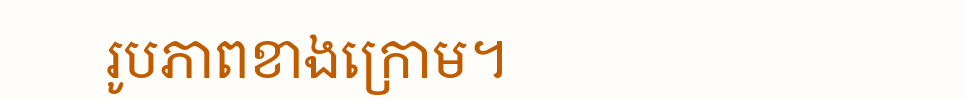រូបភាពខាងក្រោម។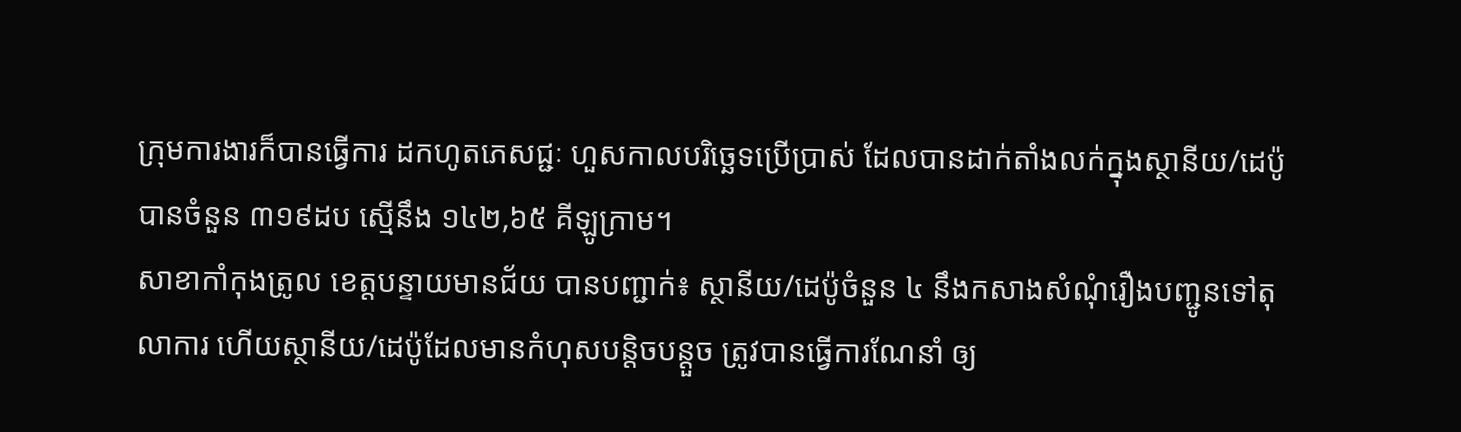ក្រុមការងារក៏បានធ្វើការ ដកហូតភេសជ្ជៈ ហួសកាលបរិច្ឆេទប្រើប្រាស់ ដែលបានដាក់តាំងលក់ក្នុងស្ថានីយ/ដេប៉ូ បានចំនួន ៣១៩ដប ស្មើនឹង ១៤២,៦៥ គីឡូក្រាម។
សាខាកាំកុងត្រូល ខេត្តបន្ទាយមានជ័យ បានបញ្ជាក់៖ ស្ថានីយ/ដេប៉ូចំនួន ៤ នឹងកសាងសំណុំរឿងបញ្ជូនទៅតុលាការ ហើយស្ថានីយ/ដេប៉ូដែលមានកំហុសបន្តិចបន្តួច ត្រូវបានធ្វើការណែនាំ ឲ្យ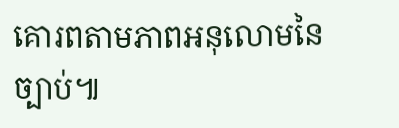គោរពតាមភាពអនុលោមនៃច្បាប់៕